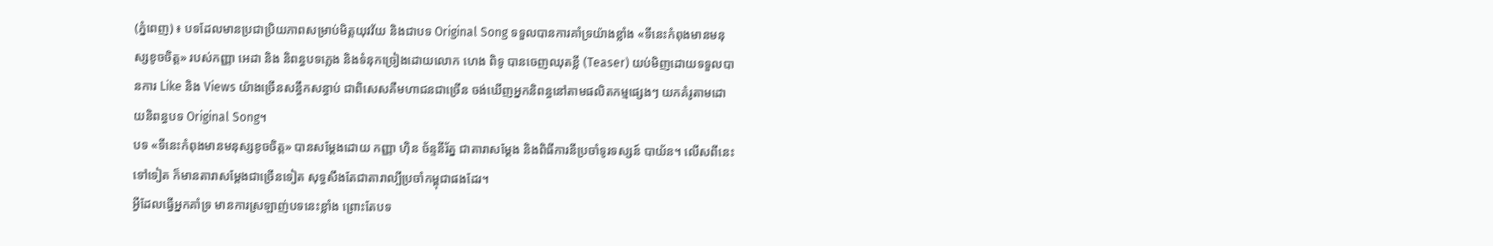(ភ្នំពេញ) ៖ បទដែលមានប្រជាប្រិយភាពសម្រាប់មិត្តយុវវ័យ និងជាបទ Original Song ទទួលបានការគាំទ្រយ៉ាងខ្លាំង «ទីនេះកំពុងមានមនុស្សខូចចិត្ត» របស់កញ្ញា អេដា និង និពន្ធបទភ្លេង និងទំនុកច្រៀងដោយលោក ហេង ពិទូ បានចេញឈុតខ្លី (Teaser) យប់មិញដោយទទួលបានការ Like និង Views យ៉ាងច្រើនសន្ធឹកសន្ធាប់ ជាពិសេសគឺមហាជនជាច្រើន ចង់ឃើញអ្នកនិពន្ធនៅតាមផលិតកម្មផ្សេងៗ យកគំរូតាមដោយនិពន្ធបទ Original Song។
បទ «ទីនេះកំពុងមានមនុស្សខូចចិត្ត» បានសម្តែងដោយ កញ្ញា ហ៊ិន ច័ន្ទនីរ័ត្ន ជាតារាសម្តែង និងពិធីការនីប្រចាំទូរទស្សន៍ បាយ័ន។ លើសពីនេះទៅទៀត ក៏មានតារាសម្តែងជាច្រើនទៀត សុទ្ធសឹងតែជាតារាល្បីប្រចាំកម្ពុជាផងដែរ។
អ្វីដែលធ្វើអ្នកគាំទ្រ មានការស្រឡាញ់បទនេះខ្លាំង ព្រោះតែបទ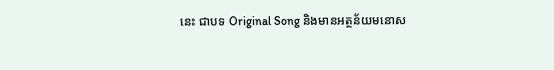នេះ ជាបទ Original Song និងមានអត្ថន័យមនោស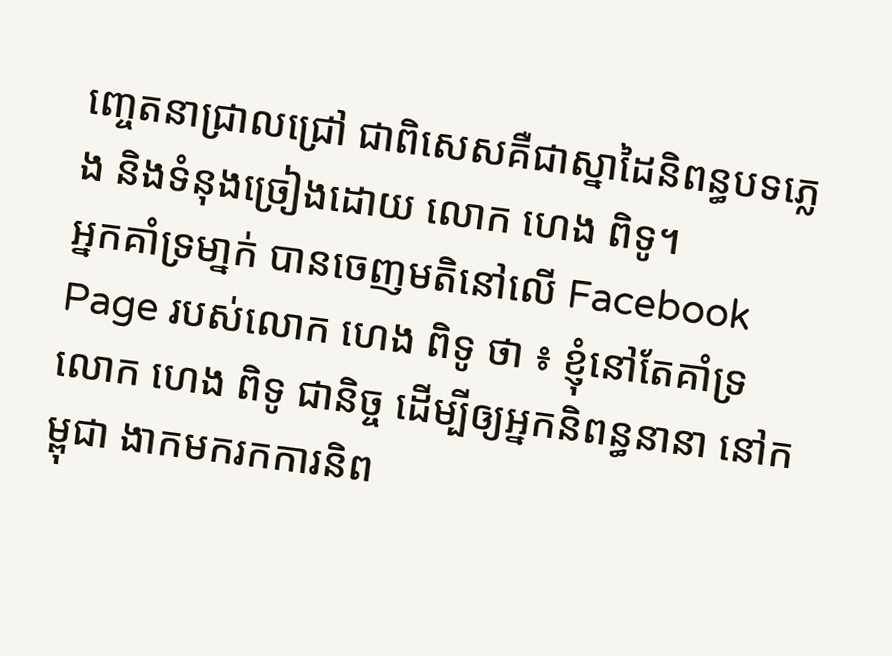ញ្ចេតនាជ្រាលជ្រៅ ជាពិសេសគឺជាស្នាដៃនិពន្ធបទភ្លេង និងទំនុងច្រៀងដោយ លោក ហេង ពិទូ។
អ្នកគាំទ្រមា្នក់ បានចេញមតិនៅលើ Facebook Page របស់លោក ហេង ពិទូ ថា ៖ ខ្ញុំនៅតែគាំទ្រលោក ហេង ពិទូ ជានិច្ច ដើម្បីឲ្យអ្នកនិពន្ធនានា នៅកម្ពុជា ងាកមករកការនិព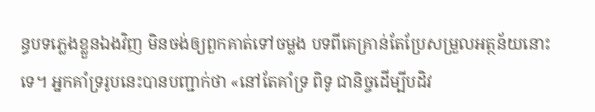ន្ធបទភ្លេងខ្លួនឯងវិញ មិនចង់ឲ្យពួកគាត់ទៅចម្លង បទពីគេគ្រាន់តែប្រែសម្រួលអត្ថន័យនោះទេ។ អ្នកគាំទ្ររូបនេះបានបញ្ជាក់ថា «នៅតែគាំទ្រ ពិទូ ជានិច្ចដើម្បីបដិវ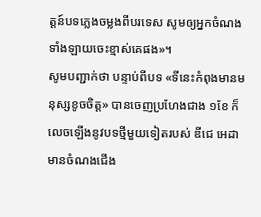ត្តន៍បទភ្លេងចម្លងពីបរទេស សូមឲ្យអ្នកចំណងទាំងឡាយចេះខ្មាស់គេផង»។
សូមបញ្ជាក់ថា បន្ទាប់ពីបទ «ទីនេះកំពុងមានមនុស្សខូចចិត្ត» បានចេញប្រហែងជាង ១ខែ ក៏លេចឡើងនូវបទថ្មីមួយទៀតរបស់ ឌីជេ អេដា មានចំណងជើង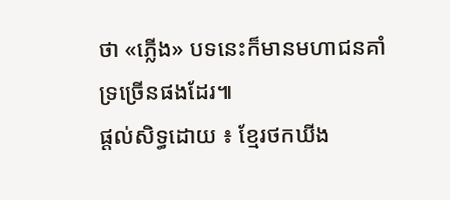ថា «ភ្លើង» បទនេះក៏មានមហាជនគាំទ្រច្រើនផងដែរ៕
ផ្តល់សិទ្ធដោយ ៖ ខ្មែរថកឃីង